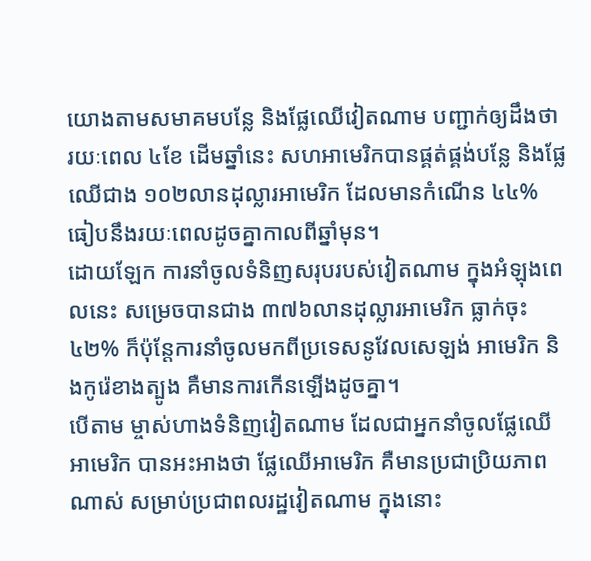យោងតាមសមាគមបន្លែ និងផ្លែឈើវៀតណាម បញ្ជាក់ឲ្យដឹងថា រយៈពេល ៤ខែ ដើមឆ្នាំនេះ សហអាមេរិកបានផ្គត់ផ្គង់បន្លែ និងផ្លែឈើជាង ១០២លានដុល្លារអាមេរិក ដែលមានកំណើន ៤៤% ធៀបនឹងរយៈពេលដូចគ្នាកាលពីឆ្នាំមុន។
ដោយឡែក ការនាំចូលទំនិញសរុបរបស់វៀតណាម ក្នុងអំឡុងពេលនេះ សម្រេចបានជាង ៣៧៦លានដុល្លារអាមេរិក ធ្លាក់ចុះ៤២% ក៏ប៉ុន្តែការនាំចូលមកពីប្រទេសនូវែលសេឡង់ អាមេរិក និងកូរ៉េខាងត្បូង គឺមានការកើនឡើងដូចគ្នា។
បើតាម ម្ចាស់ហាងទំនិញវៀតណាម ដែលជាអ្នកនាំចូលផ្លែឈើអាមេរិក បានអះអាងថា ផ្លែឈើអាមេរិក គឺមានប្រជាប្រិយភាពណាស់ សម្រាប់ប្រជាពលរដ្ឋវៀតណាម ក្នុងនោះ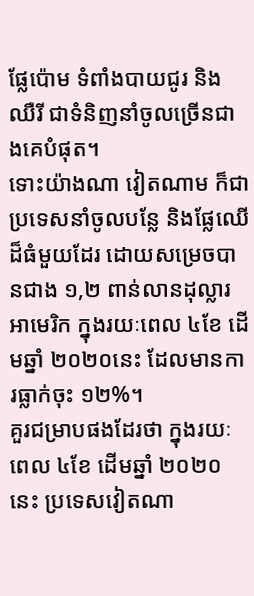ផ្លែប៉ោម ទំពាំងបាយជូរ និងឈឺរី ជាទំនិញនាំចូលច្រើនជាងគេបំផុត។
ទោះយ៉ាងណា វៀតណាម ក៏ជាប្រទេសនាំចូលបន្លែ និងផ្លែឈើ ដ៏ធំមួយដែរ ដោយសម្រេចបានជាង ១,២ ពាន់លានដុល្លារអាមេរិក ក្នុងរយៈពេល ៤ខែ ដើមឆ្នាំ ២០២០នេះ ដែលមានការធ្លាក់ចុះ ១២%។
គួរជម្រាបផងដែរថា ក្នុងរយៈពេល ៤ខែ ដើមឆ្នាំ ២០២០នេះ ប្រទេសវៀតណា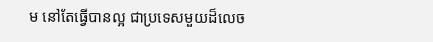ម នៅតែធ្វើបានល្អ ជាប្រទេសមួយដ៏លេច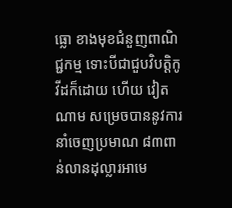ធ្លោ ខាងមុខជំនួញពាណិជ្ជកម្ម ទោះបីជាជួបវិបត្តិកូវីដក៏ដោយ ហើយ វៀតណាម សម្រេចបាននូវការនាំចេញប្រមាណ ៨៣ពាន់លានដុល្លារអាមេ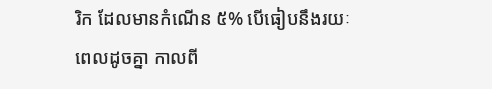រិក ដែលមានកំណើន ៥% បើធៀបនឹងរយៈពេលដូចគ្នា កាលពី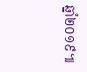ឆ្នាំ២០១៩៕